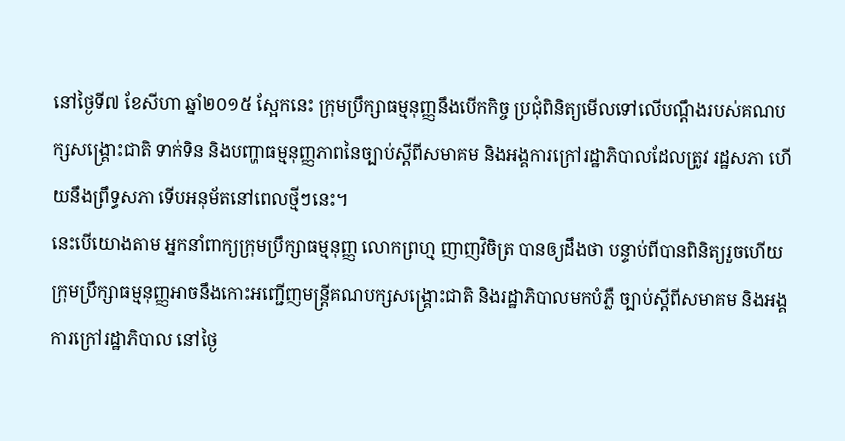នៅថ្ងៃទី៧ ខែសីហា ឆ្នាំ២០១៥ ស្អែកនេះ ក្រុមប្រឹក្សាធម្មនុញ្ញនឹងបើកកិច្ច ប្រជុំពិនិត្យមើលទៅលើបណ្ដឹងរបស់គណបក្សសង្គ្រោះជាតិ ទាក់ទិន និងបញ្ហាធម្មនុញ្ញភាពនៃច្បាប់ស្ដីពីសមាគម និងអង្គការក្រៅរដ្ឋាភិបាលដែលត្រូវ រដ្ឋសភា ហើយនឹងព្រឹទ្ធសភា ទើបអនុម័តនៅពេលថ្មីៗនេះ។
នេះបើយោងតាម អ្នកនាំពាក្យក្រុមប្រឹក្សាធម្មនុញ្ញ លោកព្រហ្ម ញាញវិចិត្រ បានឲ្យដឹងថា បន្ទាប់ពីបានពិនិត្យរួចហើយ ក្រុមប្រឹក្សាធម្មនុញ្ញអាចនឹងកោះអញ្ជើញមន្ត្រីគណបក្សសង្គ្រោះជាតិ និងរដ្ឋាភិបាលមកបំភ្លឺ ច្បាប់ស្ដីពីសមាគម និងអង្គការក្រៅរដ្ឋាភិបាល នៅថ្ងៃ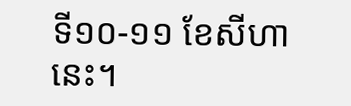ទី១០-១១ ខែសីហានេះ។